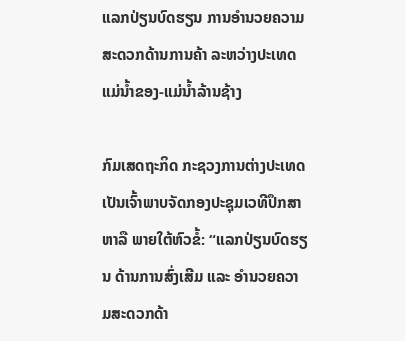ແລກປ່ຽນບົດຮຽນ ການອໍານວຍຄວາມສະດວກດ້ານການຄ້າ ລະຫວ່າງປະເທດແມ່ນ້ຳຂອງ-ແມ່ນ້ຳລ້ານຊ້າງ

ກົມເສດຖະກິດ ກະຊວງການຕ່າງປະເທດ ເປັນເຈົ້າພາບຈັດກອງປະຊຸມເວທີປຶກສາຫາລື ພາຍໃຕ້ຫົວຂໍ້: “ແລກປ່ຽນບົດຮຽນ ດ້ານການສົ່ງເສີມ ແລະ ອໍານວຍຄວາມສະດວກດ້າ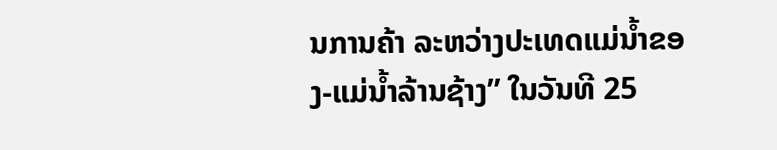ນການຄ້າ ລະຫວ່າງປະເທດແມ່ນ້ຳຂອງ-ແມ່ນ້ຳລ້ານຊ້າງ” ໃນວັນທີ 25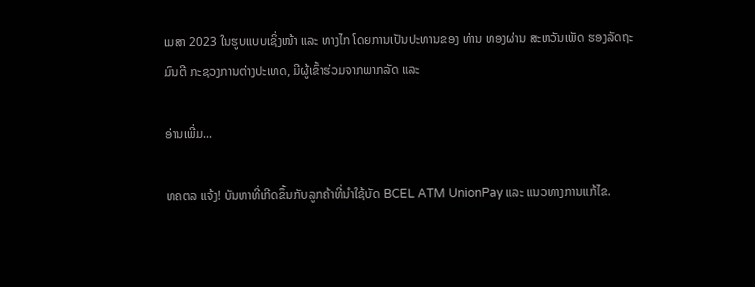ເມສາ 2023 ໃນຮູບແບບເຊິ່ງໜ້າ ແລະ ທາງໄກ ໂດຍການເປັນປະທານຂອງ ທ່ານ ທອງຜ່ານ ສະຫວັນເພັດ ຮອງລັດຖະມົນຕີ ກະຊວງການຕ່າງປະເທດ, ມີຜູ້ເຂົ້າຮ່ວມຈາກພາກລັດ ແລະ

ອ່ານເພີ່ມ...

ທຄຕລ ແຈ້ງ! ບັນຫາທີ່ເກີດຂຶ້ນກັບລູກຄ້າທີ່ນຳໃຊ້ບັດ BCEL ATM UnionPay ແລະ ແນວທາງການແກ້ໄຂ.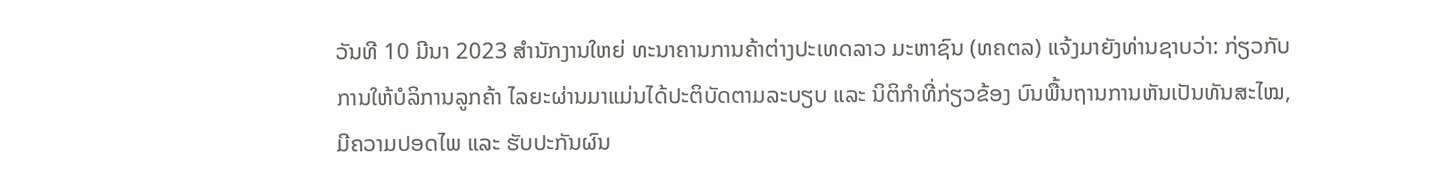ວັນທີ 10 ມີນາ 2023 ສຳນັກງານໃຫຍ່ ທະນາຄານການຄ້າຕ່າງປະເທດລາວ ມະຫາຊົນ (ທຄຕລ) ແຈ້ງມາຍັງທ່ານຊາບວ່າ: ກ່ຽວກັບການໃຫ້ບໍລິການລູກຄ້າ ໄລຍະຜ່ານມາແມ່ນໄດ້ປະຕິບັດຕາມລະບຽບ ແລະ ນິຕິກໍາທີ່ກ່ຽວຂ້ອງ ບົນພື້ນຖານການຫັນເປັນທັນສະໄໝ, ມີຄວາມປອດໄພ ແລະ ຮັບປະກັນຜົນ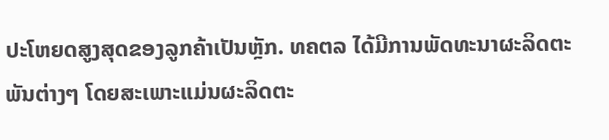ປະໂຫຍດສູງສຸດຂອງລູກຄ້າເປັນຫຼັກ. ທຄຕລ ໄດ້ມີການພັດທະນາຜະລິດຕະພັນຕ່າງໆ ໂດຍສະເພາະແມ່ນຜະລິດຕະ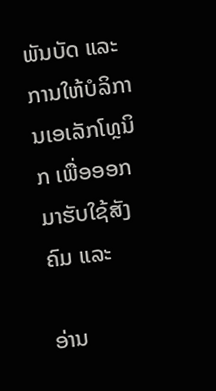ພັນບັດ ແລະ ການໃຫ້ບໍລິການເອເລັກໂທຼນິກ ເພື່ອອອກມາຮັບໃຊ້ສັງຄົມ ແລະ

ອ່ານ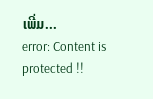ເພີ່ມ...
error: Content is protected !!